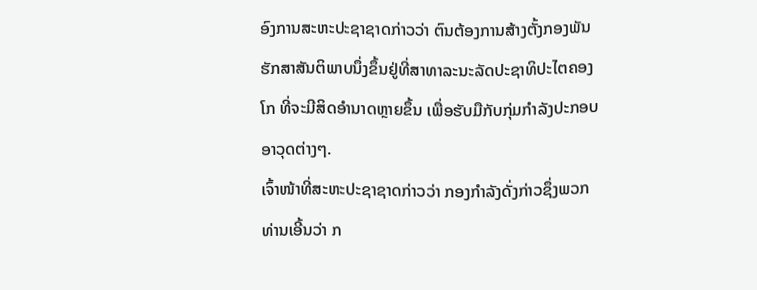ອົງການສະຫະປະຊາຊາດກ່າວວ່າ ຕົນຕ້ອງການສ້າງຕັ້ງກອງພັນ
ຮັກສາສັນຕິພາບນຶ່ງຂຶ້ນຢູ່ທີ່ສາທາລະນະລັດປະຊາທິປະໄຕຄອງ
ໂກ ທີ່ຈະມີສິດອຳນາດຫຼາຍຂຶ້ນ ເພື່ອຮັບມືກັບກຸ່ມກຳລັງປະກອບ
ອາວຸດຕ່າງໆ.
ເຈົ້າໜ້າທີ່ສະຫະປະຊາຊາດກ່າວວ່າ ກອງກຳລັງດັ່ງກ່າວຊຶ່ງພວກ
ທ່ານເອີ້ນວ່າ ກ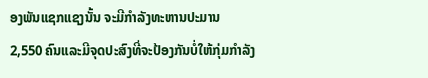ອງພັນແຊກແຊງນັ້ນ ຈະມີກຳລັງທະຫານປະມານ
2,550 ຄົນແລະມີຈຸດປະສົງທີ່ຈະປ້ອງກັນບໍ່ໃຫ້ກຸ່ມກຳລັງ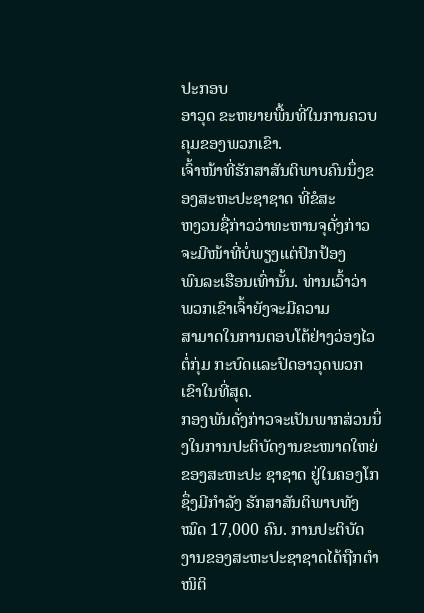ປະກອບ
ອາວຸດ ຂະຫຍາຍພື້ນທີ່ໃນການຄວບຄຸມຂອງພວກເຂົາ.
ເຈົ້າໜ້າທີ່ຮັກສາສັນຕິພາບຄົນນຶ່ງຂອງສະຫະປະຊາຊາດ ທີ່ຂໍສະ
ຫງວນຊື່ກ່າວວ່າທະຫານຈຸດັ່ງກ່າວ ຈະມີໜ້າທີ່ບໍ່ພຽງແຕ່ປົກປ້ອງ
ພົນລະເຮືອນເທົ່ານັ້ນ. ທ່ານເວົ້າວ່າ ພວກເຂົາເຈົ້າຍັງຈະມີຄວາມ
ສາມາດໃນການຕອບໂຕ້ຢ່າງວ່ອງໄວຕໍ່ກຸ່ມ ກະບົດແລະປົດອາວຸດພວກເຂົາໃນທີ່ສຸດ.
ກອງພັນດັ່ງກ່າວຈະເປັນພາກສ່ວນນຶ່ງໃນການປະຕິບັດງານຂະໜາດໃຫຍ່ຂອງສະຫະປະ ຊາຊາດ ຢູ່ໃນຄອງໂກ ຊຶ່ງມີກຳລັງ ຮັກສາສັນຕິພາບທັງໝົດ 17,000 ຄົນ. ການປະຕິບັດ ງານຂອງສະຫະປະຊາຊາດໄດ້ຖືກຕຳໜິຕິ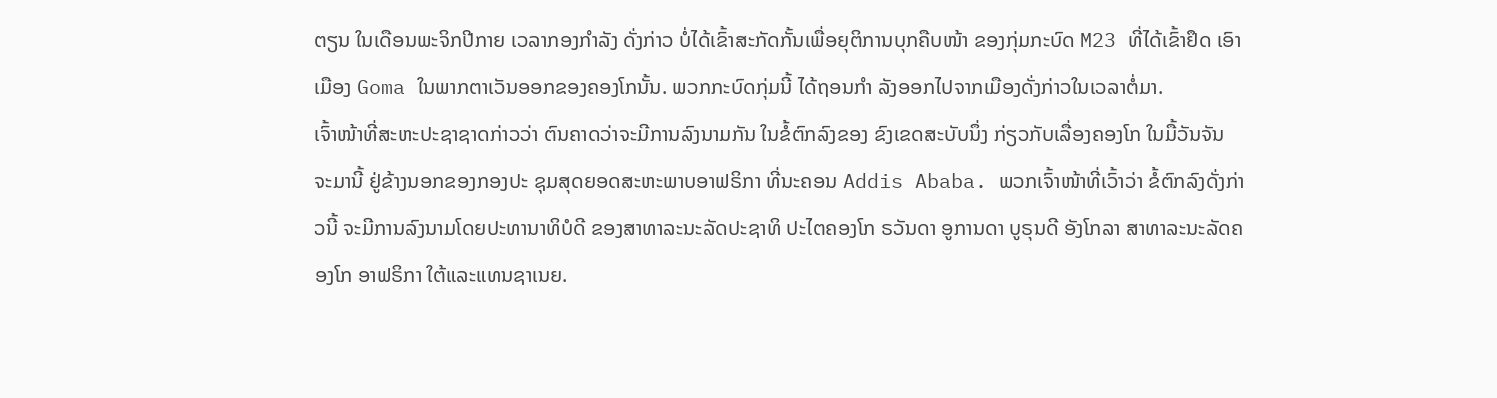ຕຽນ ໃນເດືອນພະຈິກປີກາຍ ເວລາກອງກຳລັງ ດັ່ງກ່າວ ບໍ່ໄດ້ເຂົ້າສະກັດກັ້ນເພື່ອຍຸຕິການບຸກຄືບໜ້າ ຂອງກຸ່ມກະບົດ M23 ທີ່ໄດ້ເຂົ້າຢຶດ ເອົາເມືອງ Goma ໃນພາກຕາເວັນອອກຂອງຄອງໂກນັ້ນ. ພວກກະບົດກຸ່ມນີ້ ໄດ້ຖອນກຳ ລັງອອກໄປຈາກເມືອງດັ່ງກ່າວໃນເວລາຕໍ່ມາ.
ເຈົ້າໜ້າທີ່ສະຫະປະຊາຊາດກ່າວວ່າ ຕົນຄາດວ່າຈະມີການລົງນາມກັນ ໃນຂໍ້ຕົກລົງຂອງ ຂົງເຂດສະບັບນຶ່ງ ກ່ຽວກັບເລື່ອງຄອງໂກ ໃນມື້ວັນຈັນ ຈະມານີ້ ຢູ່ຂ້າງນອກຂອງກອງປະ ຊຸມສຸດຍອດສະຫະພາບອາຟຣິກາ ທີ່ນະຄອນ Addis Ababa. ພວກເຈົ້າໜ້າທີ່ເວົ້າວ່າ ຂໍ້ຕົກລົງດັ່ງກ່າວນີ້ ຈະມີການລົງນາມໂດຍປະທານາທິບໍດີ ຂອງສາທາລະນະລັດປະຊາທິ ປະໄຕຄອງໂກ ຣວັນດາ ອູການດາ ບູຣຸນດີ ອັງໂກລາ ສາທາລະນະລັດຄອງໂກ ອາຟຣິກາ ໃຕ້ແລະແທນຊາເນຍ.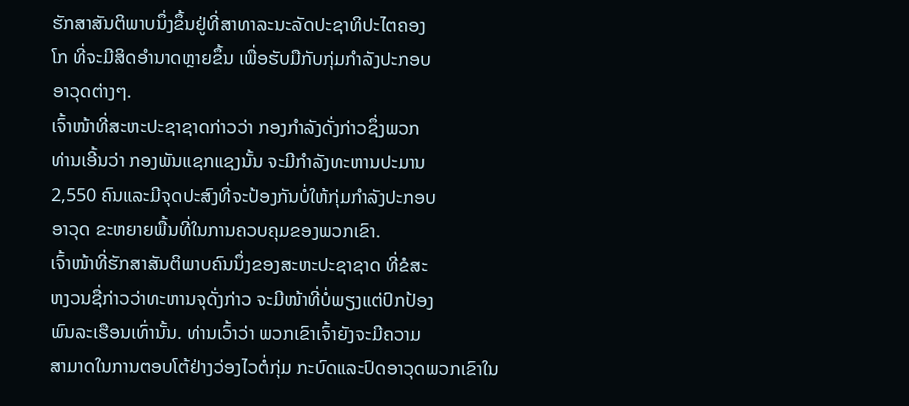ຮັກສາສັນຕິພາບນຶ່ງຂຶ້ນຢູ່ທີ່ສາທາລະນະລັດປະຊາທິປະໄຕຄອງ
ໂກ ທີ່ຈະມີສິດອຳນາດຫຼາຍຂຶ້ນ ເພື່ອຮັບມືກັບກຸ່ມກຳລັງປະກອບ
ອາວຸດຕ່າງໆ.
ເຈົ້າໜ້າທີ່ສະຫະປະຊາຊາດກ່າວວ່າ ກອງກຳລັງດັ່ງກ່າວຊຶ່ງພວກ
ທ່ານເອີ້ນວ່າ ກອງພັນແຊກແຊງນັ້ນ ຈະມີກຳລັງທະຫານປະມານ
2,550 ຄົນແລະມີຈຸດປະສົງທີ່ຈະປ້ອງກັນບໍ່ໃຫ້ກຸ່ມກຳລັງປະກອບ
ອາວຸດ ຂະຫຍາຍພື້ນທີ່ໃນການຄວບຄຸມຂອງພວກເຂົາ.
ເຈົ້າໜ້າທີ່ຮັກສາສັນຕິພາບຄົນນຶ່ງຂອງສະຫະປະຊາຊາດ ທີ່ຂໍສະ
ຫງວນຊື່ກ່າວວ່າທະຫານຈຸດັ່ງກ່າວ ຈະມີໜ້າທີ່ບໍ່ພຽງແຕ່ປົກປ້ອງ
ພົນລະເຮືອນເທົ່ານັ້ນ. ທ່ານເວົ້າວ່າ ພວກເຂົາເຈົ້າຍັງຈະມີຄວາມ
ສາມາດໃນການຕອບໂຕ້ຢ່າງວ່ອງໄວຕໍ່ກຸ່ມ ກະບົດແລະປົດອາວຸດພວກເຂົາໃນ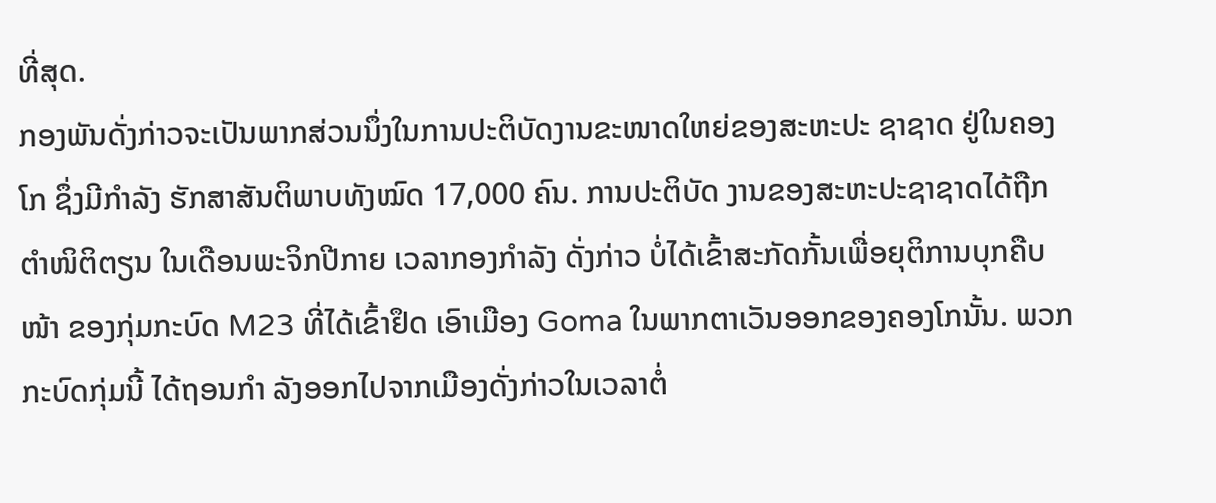ທີ່ສຸດ.
ກອງພັນດັ່ງກ່າວຈະເປັນພາກສ່ວນນຶ່ງໃນການປະຕິບັດງານຂະໜາດໃຫຍ່ຂອງສະຫະປະ ຊາຊາດ ຢູ່ໃນຄອງໂກ ຊຶ່ງມີກຳລັງ ຮັກສາສັນຕິພາບທັງໝົດ 17,000 ຄົນ. ການປະຕິບັດ ງານຂອງສະຫະປະຊາຊາດໄດ້ຖືກຕຳໜິຕິຕຽນ ໃນເດືອນພະຈິກປີກາຍ ເວລາກອງກຳລັງ ດັ່ງກ່າວ ບໍ່ໄດ້ເຂົ້າສະກັດກັ້ນເພື່ອຍຸຕິການບຸກຄືບໜ້າ ຂອງກຸ່ມກະບົດ M23 ທີ່ໄດ້ເຂົ້າຢຶດ ເອົາເມືອງ Goma ໃນພາກຕາເວັນອອກຂອງຄອງໂກນັ້ນ. ພວກກະບົດກຸ່ມນີ້ ໄດ້ຖອນກຳ ລັງອອກໄປຈາກເມືອງດັ່ງກ່າວໃນເວລາຕໍ່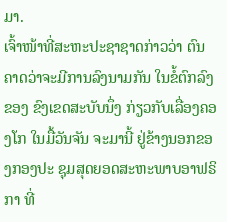ມາ.
ເຈົ້າໜ້າທີ່ສະຫະປະຊາຊາດກ່າວວ່າ ຕົນຄາດວ່າຈະມີການລົງນາມກັນ ໃນຂໍ້ຕົກລົງຂອງ ຂົງເຂດສະບັບນຶ່ງ ກ່ຽວກັບເລື່ອງຄອງໂກ ໃນມື້ວັນຈັນ ຈະມານີ້ ຢູ່ຂ້າງນອກຂອງກອງປະ ຊຸມສຸດຍອດສະຫະພາບອາຟຣິກາ ທີ່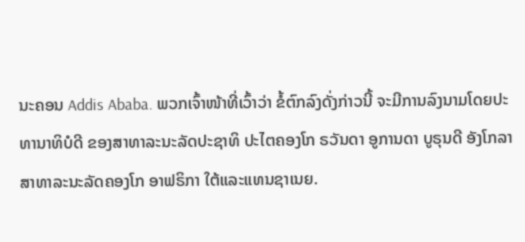ນະຄອນ Addis Ababa. ພວກເຈົ້າໜ້າທີ່ເວົ້າວ່າ ຂໍ້ຕົກລົງດັ່ງກ່າວນີ້ ຈະມີການລົງນາມໂດຍປະທານາທິບໍດີ ຂອງສາທາລະນະລັດປະຊາທິ ປະໄຕຄອງໂກ ຣວັນດາ ອູການດາ ບູຣຸນດີ ອັງໂກລາ ສາທາລະນະລັດຄອງໂກ ອາຟຣິກາ ໃຕ້ແລະແທນຊາເນຍ.